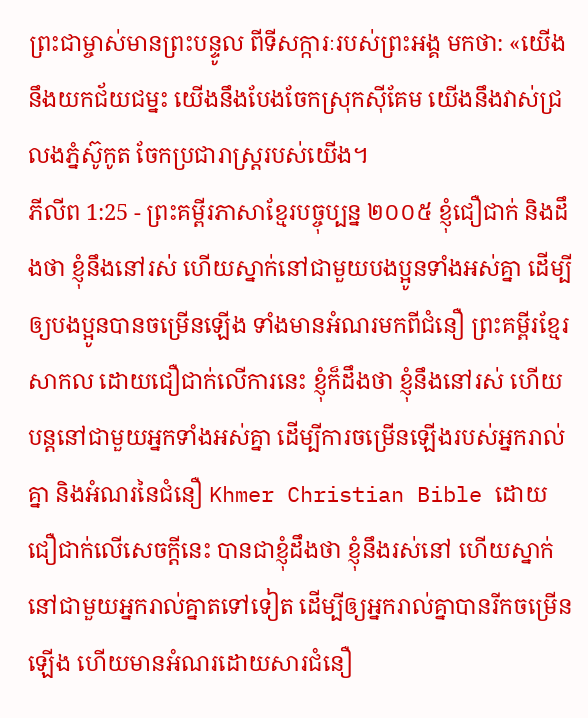ព្រះជាម្ចាស់មានព្រះបន្ទូល ពីទីសក្ការៈរបស់ព្រះអង្គ មកថា: «យើងនឹងយកជ័យជម្នះ យើងនឹងបែងចែកស្រុកស៊ីគែម យើងនឹងវាស់ជ្រលងភ្នំស៊ូកូត ចែកប្រជារាស្ដ្ររបស់យើង។
ភីលីព 1:25 - ព្រះគម្ពីរភាសាខ្មែរបច្ចុប្បន្ន ២០០៥ ខ្ញុំជឿជាក់ និងដឹងថា ខ្ញុំនឹងនៅរស់ ហើយស្នាក់នៅជាមួយបងប្អូនទាំងអស់គ្នា ដើម្បីឲ្យបងប្អូនបានចម្រើនឡើង ទាំងមានអំណរមកពីជំនឿ ព្រះគម្ពីរខ្មែរសាកល ដោយជឿជាក់លើការនេះ ខ្ញុំក៏ដឹងថា ខ្ញុំនឹងនៅរស់ ហើយបន្តនៅជាមួយអ្នកទាំងអស់គ្នា ដើម្បីការចម្រើនឡើងរបស់អ្នករាល់គ្នា និងអំណរនៃជំនឿ Khmer Christian Bible ដោយជឿជាក់លើសេចក្ដីនេះ បានជាខ្ញុំដឹងថា ខ្ញុំនឹងរស់នៅ ហើយស្នាក់នៅជាមួយអ្នករាល់គ្នាតទៅទៀត ដើម្បីឲ្យអ្នករាល់គ្នាបានរីកចម្រើនឡើង ហើយមានអំណរដោយសារជំនឿ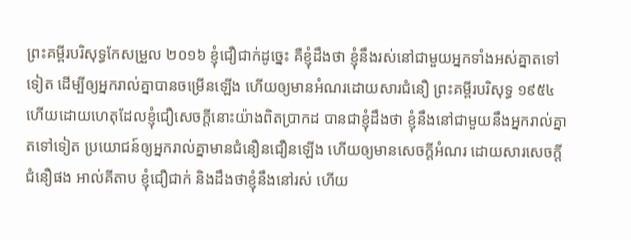ព្រះគម្ពីរបរិសុទ្ធកែសម្រួល ២០១៦ ខ្ញុំជឿជាក់ដូច្នេះ គឺខ្ញុំដឹងថា ខ្ញុំនឹងរស់នៅជាមួយអ្នកទាំងអស់គ្នាតទៅទៀត ដើម្បីឲ្យអ្នករាល់គ្នាបានចម្រើនឡើង ហើយឲ្យមានអំណរដោយសារជំនឿ ព្រះគម្ពីរបរិសុទ្ធ ១៩៥៤ ហើយដោយហេតុដែលខ្ញុំជឿសេចក្ដីនោះយ៉ាងពិតប្រាកដ បានជាខ្ញុំដឹងថា ខ្ញុំនឹងនៅជាមួយនឹងអ្នករាល់គ្នាតទៅទៀត ប្រយោជន៍ឲ្យអ្នករាល់គ្នាមានជំនឿនជឿនឡើង ហើយឲ្យមានសេចក្ដីអំណរ ដោយសារសេចក្ដីជំនឿផង អាល់គីតាប ខ្ញុំជឿជាក់ និងដឹងថាខ្ញុំនឹងនៅរស់ ហើយ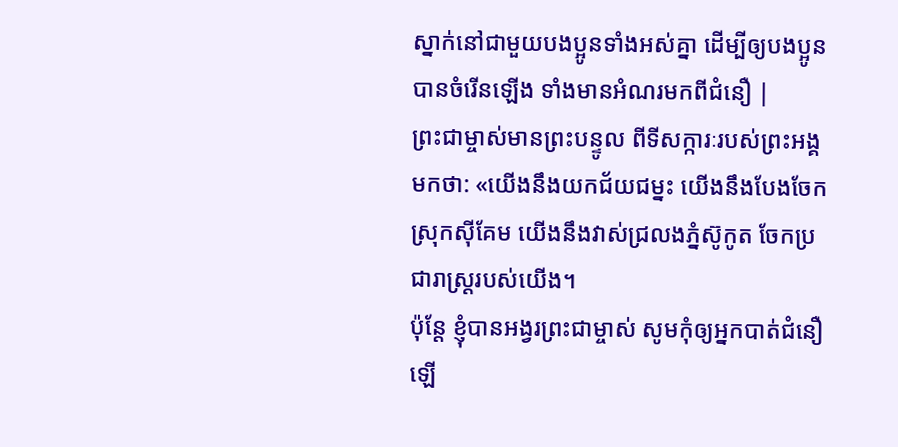ស្នាក់នៅជាមួយបងប្អូនទាំងអស់គ្នា ដើម្បីឲ្យបងប្អូនបានចំរើនឡើង ទាំងមានអំណរមកពីជំនឿ |
ព្រះជាម្ចាស់មានព្រះបន្ទូល ពីទីសក្ការៈរបស់ព្រះអង្គ មកថា: «យើងនឹងយកជ័យជម្នះ យើងនឹងបែងចែកស្រុកស៊ីគែម យើងនឹងវាស់ជ្រលងភ្នំស៊ូកូត ចែកប្រជារាស្ដ្ររបស់យើង។
ប៉ុន្តែ ខ្ញុំបានអង្វរព្រះជាម្ចាស់ សូមកុំឲ្យអ្នកបាត់ជំនឿឡើ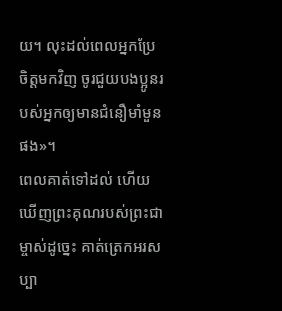យ។ លុះដល់ពេលអ្នកប្រែចិត្តមកវិញ ចូរជួយបងប្អូនរបស់អ្នកឲ្យមានជំនឿមាំមួនផង»។
ពេលគាត់ទៅដល់ ហើយឃើញព្រះគុណរបស់ព្រះជាម្ចាស់ដូច្នេះ គាត់ត្រេកអរសប្បា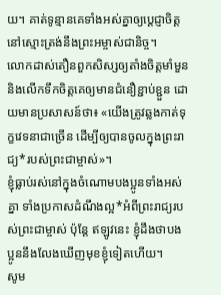យ។ គាត់ទូន្មានគេទាំងអស់គ្នាឲ្យប្ដេជ្ញាចិត្តនៅស្មោះត្រង់នឹងព្រះអម្ចាស់ជានិច្ច។
លោកដាស់តឿនពួកសិស្សឲ្យតាំងចិត្តមាំមួន និងលើកទឹកចិត្តគេឲ្យមានជំនឿខ្ជាប់ខ្ជួន ដោយមានប្រសាសន៍ថា៖ «យើងត្រូវឆ្លងកាត់ទុក្ខវេទនាជាច្រើន ដើម្បីឲ្យបានចូលក្នុងព្រះរាជ្យ*របស់ព្រះជាម្ចាស់»។
ខ្ញុំធ្លាប់រស់នៅក្នុងចំណោមបងប្អូនទាំងអស់គ្នា ទាំងប្រកាសដំណឹងល្អ*អំពីព្រះរាជ្យរបស់ព្រះជាម្ចាស់ ប៉ុន្តែ ឥឡូវនេះ ខ្ញុំដឹងថាបងប្អូននឹងលែងឃើញមុខខ្ញុំទៀតហើយ។
សូម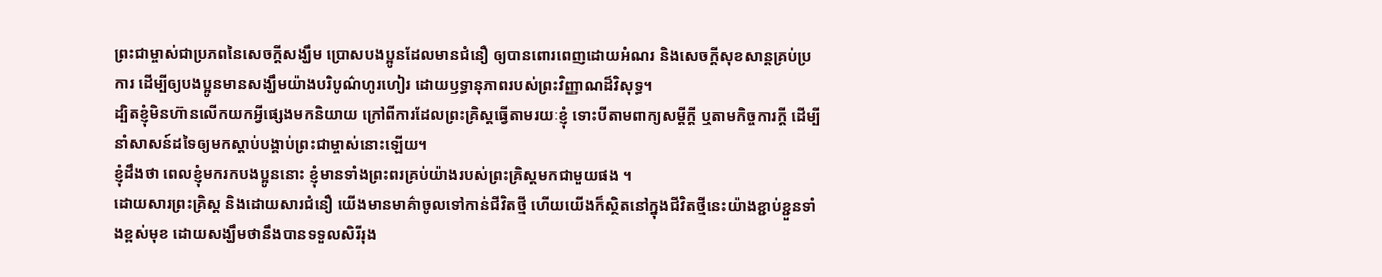ព្រះជាម្ចាស់ជាប្រភពនៃសេចក្ដីសង្ឃឹម ប្រោសបងប្អូនដែលមានជំនឿ ឲ្យបានពោរពេញដោយអំណរ និងសេចក្ដីសុខសាន្តគ្រប់ប្រការ ដើម្បីឲ្យបងប្អូនមានសង្ឃឹមយ៉ាងបរិបូណ៌ហូរហៀរ ដោយឫទ្ធានុភាពរបស់ព្រះវិញ្ញាណដ៏វិសុទ្ធ។
ដ្បិតខ្ញុំមិនហ៊ានលើកយកអ្វីផ្សេងមកនិយាយ ក្រៅពីការដែលព្រះគ្រិស្តធ្វើតាមរយៈខ្ញុំ ទោះបីតាមពាក្យសម្ដីក្តី ឬតាមកិច្ចការក្តី ដើម្បីនាំសាសន៍ដទៃឲ្យមកស្ដាប់បង្គាប់ព្រះជាម្ចាស់នោះឡើយ។
ខ្ញុំដឹងថា ពេលខ្ញុំមករកបងប្អូននោះ ខ្ញុំមានទាំងព្រះពរគ្រប់យ៉ាងរបស់ព្រះគ្រិស្តមកជាមួយផង ។
ដោយសារព្រះគ្រិស្ត និងដោយសារជំនឿ យើងមានមាគ៌ាចូលទៅកាន់ជីវិតថ្មី ហើយយើងក៏ស្ថិតនៅក្នុងជីវិតថ្មីនេះយ៉ាងខ្ជាប់ខ្ជួនទាំងខ្ពស់មុខ ដោយសង្ឃឹមថានឹងបានទទួលសិរីរុង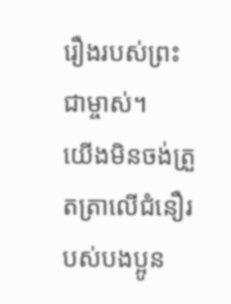រឿងរបស់ព្រះជាម្ចាស់។
យើងមិនចង់ត្រួតត្រាលើជំនឿរបស់បងប្អូន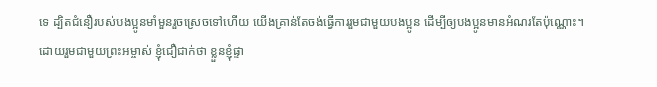ទេ ដ្បិតជំនឿរបស់បងប្អូនមាំមួនរួចស្រេចទៅហើយ យើងគ្រាន់តែចង់ធ្វើការរួមជាមួយបងប្អូន ដើម្បីឲ្យបងប្អូនមានអំណរតែប៉ុណ្ណោះ។
ដោយរួមជាមួយព្រះអម្ចាស់ ខ្ញុំជឿជាក់ថា ខ្លួនខ្ញុំផ្ទា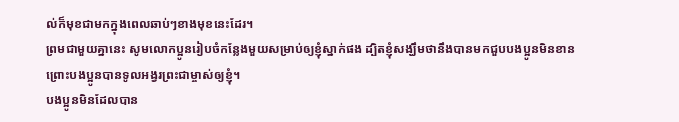ល់ក៏មុខជាមកក្នុងពេលឆាប់ៗខាងមុខនេះដែរ។
ព្រមជាមួយគ្នានេះ សូមលោកប្អូនរៀបចំកន្លែងមួយសម្រាប់ឲ្យខ្ញុំស្នាក់ផង ដ្បិតខ្ញុំសង្ឃឹមថានឹងបានមកជួបបងប្អូនមិនខាន ព្រោះបងប្អូនបានទូលអង្វរព្រះជាម្ចាស់ឲ្យខ្ញុំ។
បងប្អូនមិនដែលបាន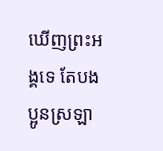ឃើញព្រះអង្គទេ តែបងប្អូនស្រឡា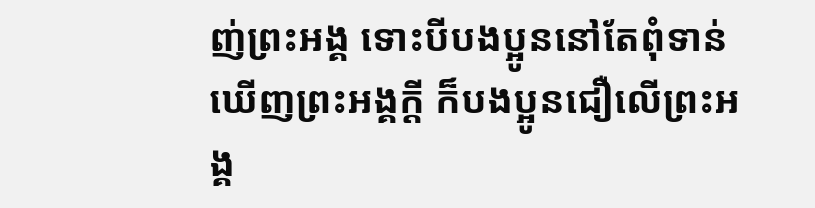ញ់ព្រះអង្គ ទោះបីបងប្អូននៅតែពុំទាន់ឃើញព្រះអង្គក្ដី ក៏បងប្អូនជឿលើព្រះអង្គ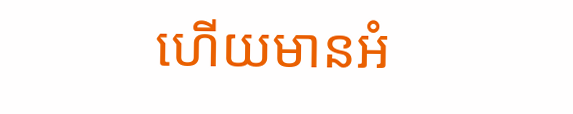ហើយមានអំ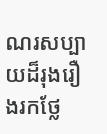ណរសប្បាយដ៏រុងរឿងរកថ្លែ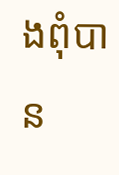ងពុំបាន